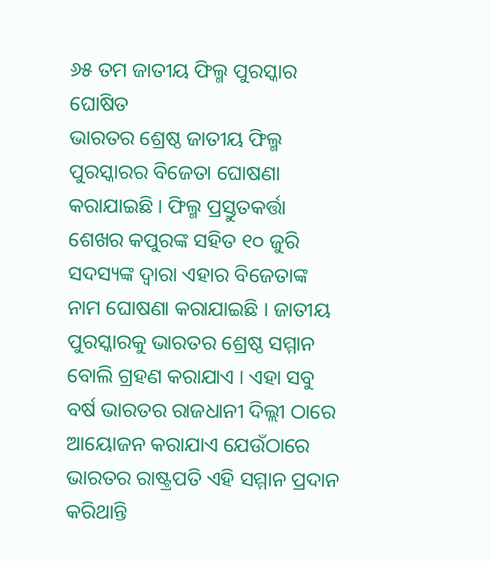୬୫ ତମ ଜାତୀୟ ଫିଲ୍ମ ପୁରସ୍କାର ଘୋଷିତ
ଭାରତର ଶ୍ରେଷ୍ଠ ଜାତୀୟ ଫିଲ୍ମ ପୁରସ୍କାରର ବିଜେତା ଘୋଷଣା କରାଯାଇଛି । ଫିଲ୍ମ ପ୍ରସ୍ତୁତକର୍ତ୍ତା ଶେଖର କପୁରଙ୍କ ସହିତ ୧୦ ଜୁରି ସଦସ୍ୟଙ୍କ ଦ୍ୱାରା ଏହାର ବିଜେତାଙ୍କ ନାମ ଘୋଷଣା କରାଯାଇଛି । ଜାତୀୟ ପୁରସ୍କାରକୁ ଭାରତର ଶ୍ରେଷ୍ଠ ସମ୍ମାନ ବୋଲି ଗ୍ରହଣ କରାଯାଏ । ଏହା ସବୁ ବର୍ଷ ଭାରତର ରାଜଧାନୀ ଦିଲ୍ଲୀ ଠାରେ ଆୟୋଜନ କରାଯାଏ ଯେଉଁଠାରେ ଭାରତର ରାଷ୍ଟ୍ରପତି ଏହି ସମ୍ମାନ ପ୍ରଦାନ କରିଥାନ୍ତି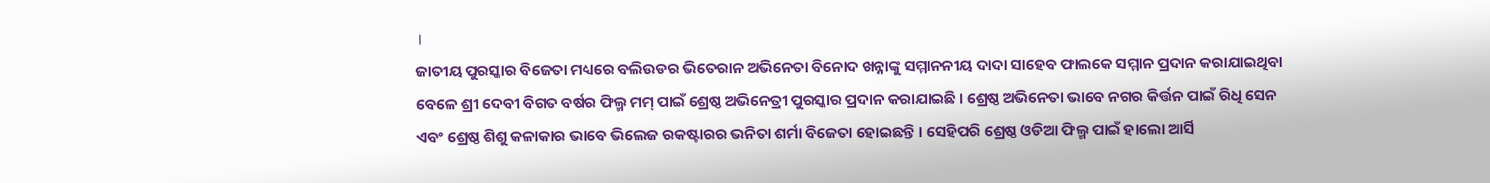।
ଜାତୀୟ ପୁରସ୍କାର ବିଜେତା ମଧ୍ୟରେ ବଲିଉଡର ଭିତେରାନ ଅଭିନେତା ବିନୋଦ ଖନ୍ନାଙ୍କୁ ସମ୍ମାନନୀୟ ଦାଦା ସାହେବ ଫାଲକେ ସମ୍ମାନ ପ୍ରଦାନ କରାଯାଇଥିବା ବେଳେ ଶ୍ରୀ ଦେବୀ ବିଗତ ବର୍ଷର ଫିଲ୍ମ ମମ୍ ପାଇଁ ଶ୍ରେଷ୍ଠ ଅଭିନେତ୍ରୀ ପୁରସ୍କାର ପ୍ରଦାନ କରାଯାଇଛି । ଶ୍ରେଷ୍ଠ ଅଭିନେତା ଭାବେ ନଗର କିର୍ତ୍ତନ ପାଇଁ ରିଧି ସେନ ଏବଂ ଶ୍ରେଷ୍ଠ ଶିଶୁ କଳାକାର ଭାବେ ଭିଲେଜ ରକଷ୍ଟାରର ଭନିତା ଶର୍ମା ବିଜେତା ହୋଇଛନ୍ତି । ସେହିପରି ଶ୍ରେଷ୍ଠ ଓଡିଆ ଫିଲ୍ମ ପାଇଁ ହାଲୋ ଆର୍ସି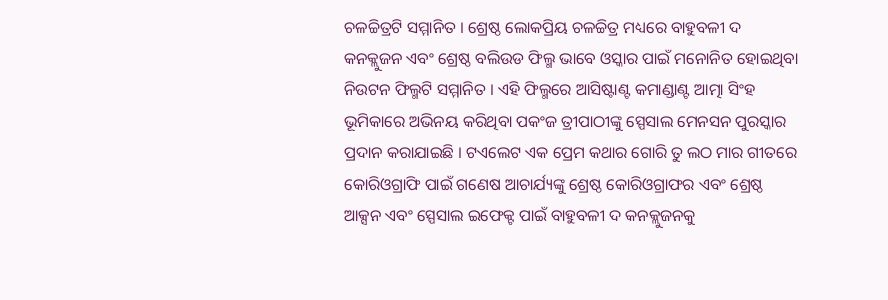ଚଳଚ୍ଚିତ୍ରଟି ସମ୍ମାନିତ । ଶ୍ରେଷ୍ଠ ଲୋକପ୍ରିୟ ଚଳଚ୍ଚିତ୍ର ମଧ୍ୟରେ ବାହୁବଳୀ ଦ କନକ୍ଲୁଜନ ଏବଂ ଶ୍ରେଷ୍ଠ ବଲିଉଡ ଫିଲ୍ମ ଭାବେ ଓସ୍କାର ପାଇଁ ମନୋନିତ ହୋଇଥିବା ନିଉଟନ ଫିଲ୍ମଟି ସମ୍ମାନିତ । ଏହି ଫିଲ୍ମରେ ଆସିଷ୍ଟାଣ୍ଟ କମାଣ୍ଡାଣ୍ଟ ଆତ୍ମା ସିଂହ ଭୂମିକାରେ ଅଭିନୟ କରିଥିବା ପକଂଜ ତ୍ରୀପାଠୀଙ୍କୁ ସ୍ପେସାଲ ମେନସନ ପୁରସ୍କାର ପ୍ରଦାନ କରାଯାଇଛି । ଟଏଲେଟ ଏକ ପ୍ରେମ କଥାର ଗୋରି ତୁ ଲଠ ମାର ଗୀତରେ କୋରିଓଗ୍ରାଫି ପାଇଁ ଗଣେଷ ଆଚାର୍ଯ୍ୟଙ୍କୁ ଶ୍ରେଷ୍ଠ କୋରିଓଗ୍ରାଫର ଏବଂ ଶ୍ରେଷ୍ଠ ଆକ୍ସନ ଏବଂ ସ୍ପେସାଲ ଇଫେକ୍ଟ ପାଇଁ ବାହୁବଳୀ ଦ କନକ୍ଲୁଜନକୁ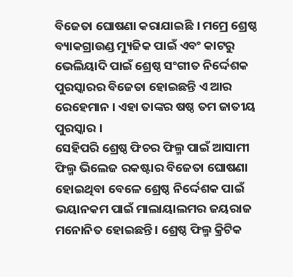ବିଜେତା ଘୋଷଣା କରାଯାଇଛି । ମମ୍ରେ ଶ୍ରେଷ୍ଠ ବ୍ୟାକଗ୍ରାଉଣ୍ଡ ମ୍ୟୁଜିକ ପାଇଁ ଏବଂ କାଟରୁ ଭେଲିୟାଦି ପାଇଁ ଶ୍ରେଷ୍ଠ ସଂଗୀତ ନିର୍ଦ୍ଦେଶକ ପୁରସ୍କାରର ବିଜେତା ହୋଇଛନ୍ତି ଏ ଆର ରେହେମାନ । ଏହା ତାଙ୍କର ଷଷ୍ଠ ତମ ଜାତୀୟ ପୁରସ୍କାର ।
ସେହିପରି ଶ୍ରେଷ୍ଠ ଫିଚର ଫିଲ୍ମ ପାଇଁ ଆସାମୀ ଫିଲ୍ମ ଭିଲେଜ ରକଷ୍ଟାର ବିଜେତା ଘୋଷଣା ହୋଇଥିବା ବେଳେ ଶ୍ରେଷ୍ଠ ନିର୍ଦ୍ଦେଶକ ପାଇଁ ଭୟାନକମ ପାଇଁ ମାଲାୟାଲମର ଜୟରାଜ ମନୋନିତ ହୋଇଛନ୍ତି । ଶ୍ରେଷ୍ଠ ଫିଲ୍ମ କ୍ରିଟିକ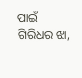ପାଇଁ ଗିରିଧର ଝା,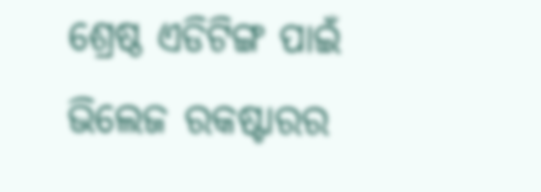ଶ୍ରେଷ୍ଠ ଏଡିଟିଙ୍ଗ ପାଇଁ ଭିଲେଜ ରକଷ୍ଟାରର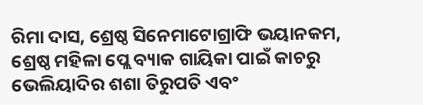ରିମା ଦାସ, ଶ୍ରେଷ୍ଠ ସିନେମାଟୋଗ୍ରାଫି ଭୟାନକମ, ଶ୍ରେଷ୍ଠ ମହିଳା ପ୍ଲେ ବ୍ୟାକ ଗାୟିକା ପାଇଁ କାଚରୁ ଭେଲିୟାଦିର ଶଶା ତିରୁପତି ଏବଂ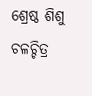ଶ୍ରେଷ୍ଠ ଶିଶୁ ଚଳଚ୍ଚିତ୍ର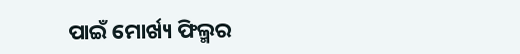ପାଇଁ ମୋର୍ଖ୍ୟ ଫିଲ୍ମର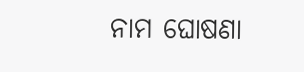ନାମ ଘୋଷଣା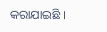କରାଯାଇଛି ।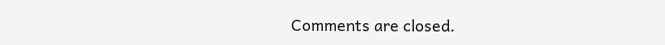Comments are closed.